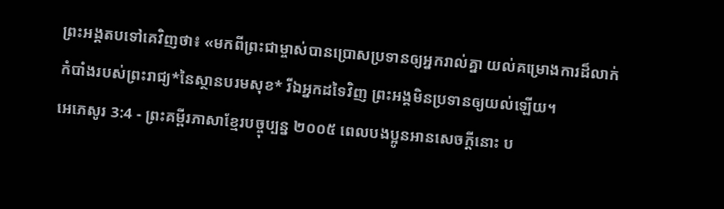ព្រះអង្គតបទៅគេវិញថា៖ «មកពីព្រះជាម្ចាស់បានប្រោសប្រទានឲ្យអ្នករាល់គ្នា យល់គម្រោងការដ៏លាក់កំបាំងរបស់ព្រះរាជ្យ*នៃស្ថានបរមសុខ* រីឯអ្នកដទៃវិញ ព្រះអង្គមិនប្រទានឲ្យយល់ឡើយ។
អេភេសូរ 3:4 - ព្រះគម្ពីរភាសាខ្មែរបច្ចុប្បន្ន ២០០៥ ពេលបងប្អូនអានសេចក្ដីនោះ ប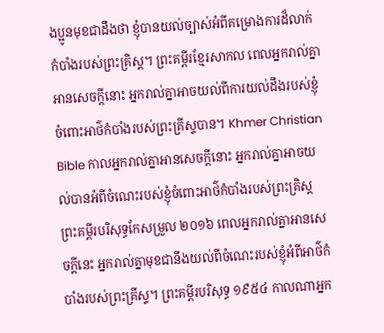ងប្អូនមុខជាដឹងថា ខ្ញុំបានយល់ច្បាស់អំពីគម្រោងការដ៏លាក់កំបាំងរបស់ព្រះគ្រិស្ត។ ព្រះគម្ពីរខ្មែរសាកល ពេលអ្នករាល់គ្នាអានសេចក្ដីនោះ អ្នករាល់គ្នាអាចយល់ពីការយល់ដឹងរបស់ខ្ញុំចំពោះអាថ៌កំបាំងរបស់ព្រះគ្រីស្ទបាន។ Khmer Christian Bible កាលអ្នករាល់គ្នាអានសេចក្ដីនោះ អ្នករាល់គ្នាអាចយល់បានអំពីចំណេះរបស់ខ្ញុំចំពោះអាថ៌កំបាំងរបស់ព្រះគ្រិស្ដ ព្រះគម្ពីរបរិសុទ្ធកែសម្រួល ២០១៦ ពេលអ្នករាល់គ្នាអានសេចក្ដីនេះ អ្នករាល់គ្នាមុខជានឹងយល់ពីចំណេះរបស់ខ្ញុំអំពីអាថ៌កំបាំងរបស់ព្រះគ្រីស្ទ។ ព្រះគម្ពីរបរិសុទ្ធ ១៩៥៤ កាលណាអ្នក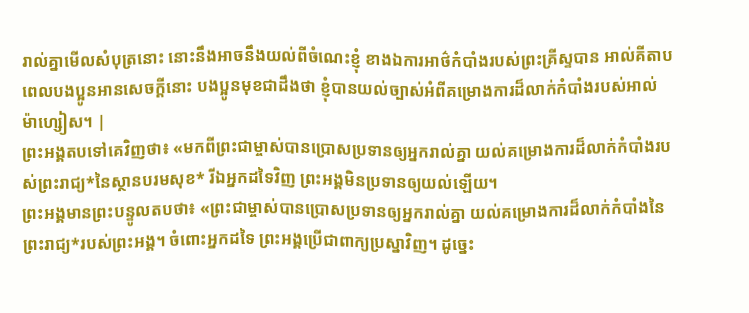រាល់គ្នាមើលសំបុត្រនោះ នោះនឹងអាចនឹងយល់ពីចំណេះខ្ញុំ ខាងឯការអាថ៌កំបាំងរបស់ព្រះគ្រីស្ទបាន អាល់គីតាប ពេលបងប្អូនអានសេចក្ដីនោះ បងប្អូនមុខជាដឹងថា ខ្ញុំបានយល់ច្បាស់អំពីគម្រោងការដ៏លាក់កំបាំងរបស់អាល់ម៉ាហ្សៀស។ |
ព្រះអង្គតបទៅគេវិញថា៖ «មកពីព្រះជាម្ចាស់បានប្រោសប្រទានឲ្យអ្នករាល់គ្នា យល់គម្រោងការដ៏លាក់កំបាំងរបស់ព្រះរាជ្យ*នៃស្ថានបរមសុខ* រីឯអ្នកដទៃវិញ ព្រះអង្គមិនប្រទានឲ្យយល់ឡើយ។
ព្រះអង្គមានព្រះបន្ទូលតបថា៖ «ព្រះជាម្ចាស់បានប្រោសប្រទានឲ្យអ្នករាល់គ្នា យល់គម្រោងការដ៏លាក់កំបាំងនៃព្រះរាជ្យ*របស់ព្រះអង្គ។ ចំពោះអ្នកដទៃ ព្រះអង្គប្រើជាពាក្យប្រស្នាវិញ។ ដូច្នេះ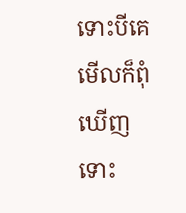ទោះបីគេមើលក៏ពុំឃើញ ទោះ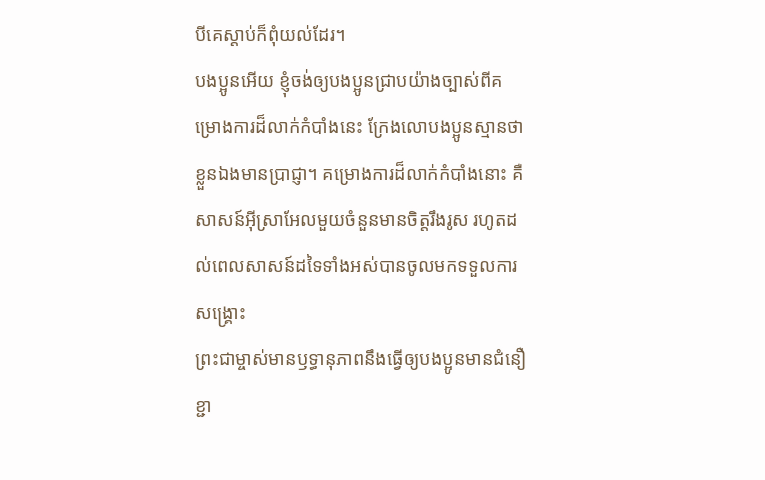បីគេស្ដាប់ក៏ពុំយល់ដែរ។
បងប្អូនអើយ ខ្ញុំចង់ឲ្យបងប្អូនជ្រាបយ៉ាងច្បាស់ពីគម្រោងការដ៏លាក់កំបាំងនេះ ក្រែងលោបងប្អូនស្មានថាខ្លួនឯងមានប្រាជ្ញា។ គម្រោងការដ៏លាក់កំបាំងនោះ គឺសាសន៍អ៊ីស្រាអែលមួយចំនួនមានចិត្តរឹងរូស រហូតដល់ពេលសាសន៍ដទៃទាំងអស់បានចូលមកទទួលការសង្គ្រោះ
ព្រះជាម្ចាស់មានឫទ្ធានុភាពនឹងធ្វើឲ្យបងប្អូនមានជំនឿខ្ជា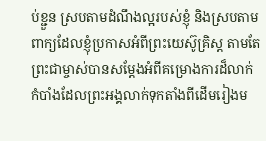ប់ខ្ជួន ស្របតាមដំណឹងល្អរបស់ខ្ញុំ និងស្របតាមពាក្យដែលខ្ញុំប្រកាសអំពីព្រះយេស៊ូគ្រិស្ត តាមតែព្រះជាម្ចាស់បានសម្តែងអំពីគម្រោងការដ៏លាក់កំបាំងដែលព្រះអង្គលាក់ទុកតាំងពីដើមរៀងម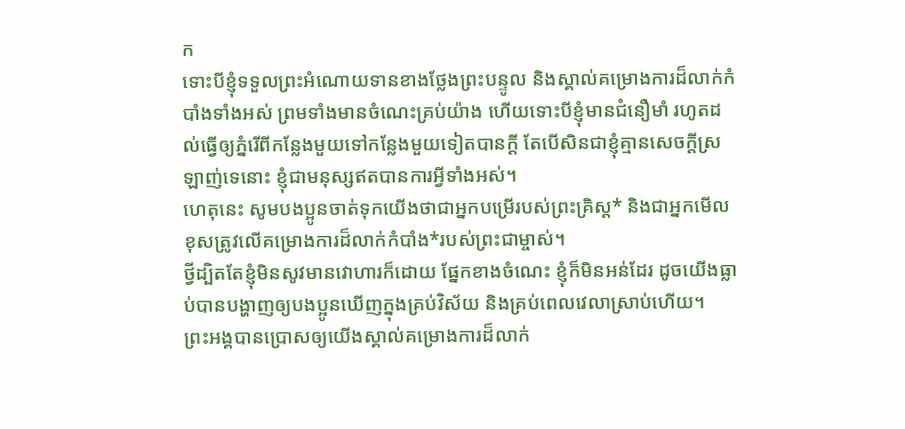ក
ទោះបីខ្ញុំទទួលព្រះអំណោយទានខាងថ្លែងព្រះបន្ទូល និងស្គាល់គម្រោងការដ៏លាក់កំបាំងទាំងអស់ ព្រមទាំងមានចំណេះគ្រប់យ៉ាង ហើយទោះបីខ្ញុំមានជំនឿមាំ រហូតដល់ធ្វើឲ្យភ្នំរើពីកន្លែងមួយទៅកន្លែងមួយទៀតបានក្ដី តែបើសិនជាខ្ញុំគ្មានសេចក្ដីស្រឡាញ់ទេនោះ ខ្ញុំជាមនុស្សឥតបានការអ្វីទាំងអស់។
ហេតុនេះ សូមបងប្អូនចាត់ទុកយើងថាជាអ្នកបម្រើរបស់ព្រះគ្រិស្ត* និងជាអ្នកមើលខុសត្រូវលើគម្រោងការដ៏លាក់កំបាំង*របស់ព្រះជាម្ចាស់។
ថ្វីដ្បិតតែខ្ញុំមិនសូវមានវោហារក៏ដោយ ផ្នែកខាងចំណេះ ខ្ញុំក៏មិនអន់ដែរ ដូចយើងធ្លាប់បានបង្ហាញឲ្យបងប្អូនឃើញក្នុងគ្រប់វិស័យ និងគ្រប់ពេលវេលាស្រាប់ហើយ។
ព្រះអង្គបានប្រោសឲ្យយើងស្គាល់គម្រោងការដ៏លាក់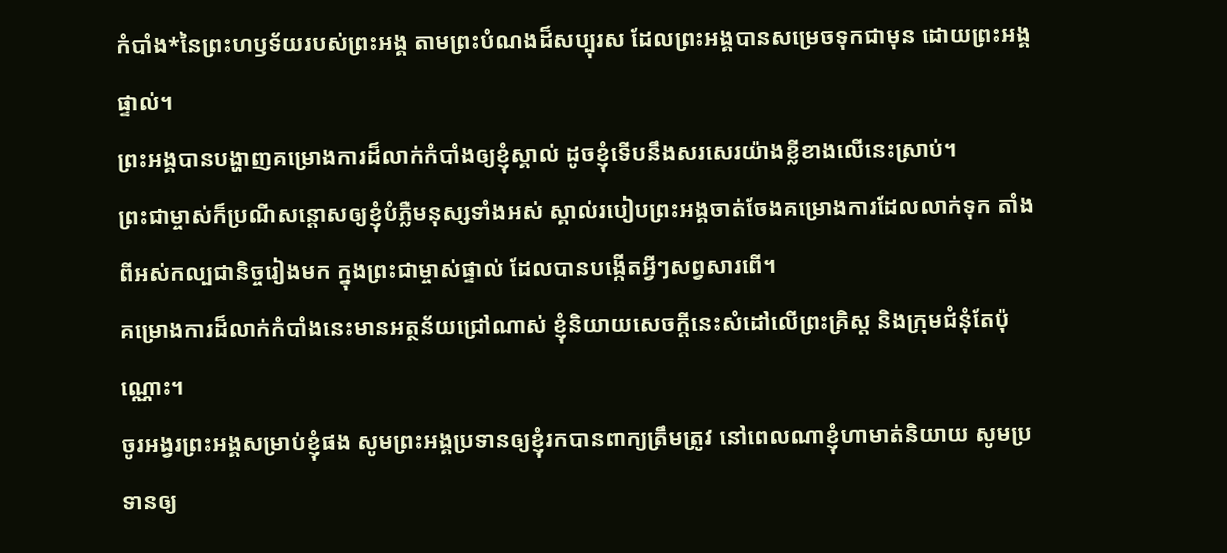កំបាំង*នៃព្រះហឫទ័យរបស់ព្រះអង្គ តាមព្រះបំណងដ៏សប្បុរស ដែលព្រះអង្គបានសម្រេចទុកជាមុន ដោយព្រះអង្គផ្ទាល់។
ព្រះអង្គបានបង្ហាញគម្រោងការដ៏លាក់កំបាំងឲ្យខ្ញុំស្គាល់ ដូចខ្ញុំទើបនឹងសរសេរយ៉ាងខ្លីខាងលើនេះស្រាប់។
ព្រះជាម្ចាស់ក៏ប្រណីសន្ដោសឲ្យខ្ញុំបំភ្លឺមនុស្សទាំងអស់ ស្គាល់របៀបព្រះអង្គចាត់ចែងគម្រោងការដែលលាក់ទុក តាំងពីអស់កល្បជានិច្ចរៀងមក ក្នុងព្រះជាម្ចាស់ផ្ទាល់ ដែលបានបង្កើតអ្វីៗសព្វសារពើ។
គម្រោងការដ៏លាក់កំបាំងនេះមានអត្ថន័យជ្រៅណាស់ ខ្ញុំនិយាយសេចក្ដីនេះសំដៅលើព្រះគ្រិស្ត និងក្រុមជំនុំតែប៉ុណ្ណោះ។
ចូរអង្វរព្រះអង្គសម្រាប់ខ្ញុំផង សូមព្រះអង្គប្រទានឲ្យខ្ញុំរកបានពាក្យត្រឹមត្រូវ នៅពេលណាខ្ញុំហាមាត់និយាយ សូមប្រទានឲ្យ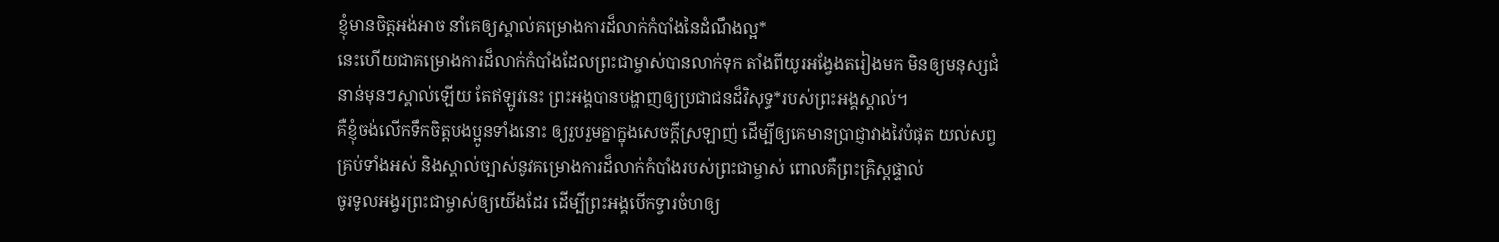ខ្ញុំមានចិត្តអង់អាច នាំគេឲ្យស្គាល់គម្រោងការដ៏លាក់កំបាំងនៃដំណឹងល្អ*
នេះហើយជាគម្រោងការដ៏លាក់កំបាំងដែលព្រះជាម្ចាស់បានលាក់ទុក តាំងពីយូរអង្វែងតរៀងមក មិនឲ្យមនុស្សជំនាន់មុនៗស្គាល់ឡើយ តែឥឡូវនេះ ព្រះអង្គបានបង្ហាញឲ្យប្រជាជនដ៏វិសុទ្ធ*របស់ព្រះអង្គស្គាល់។
គឺខ្ញុំចង់លើកទឹកចិត្តបងប្អូនទាំងនោះ ឲ្យរួបរួមគ្នាក្នុងសេចក្ដីស្រឡាញ់ ដើម្បីឲ្យគេមានប្រាជ្ញាវាងវៃបំផុត យល់សព្វគ្រប់ទាំងអស់ និងស្គាល់ច្បាស់នូវគម្រោងការដ៏លាក់កំបាំងរបស់ព្រះជាម្ចាស់ ពោលគឺព្រះគ្រិស្តផ្ទាល់
ចូរទូលអង្វរព្រះជាម្ចាស់ឲ្យយើងដែរ ដើម្បីព្រះអង្គបើកទ្វារចំហឲ្យ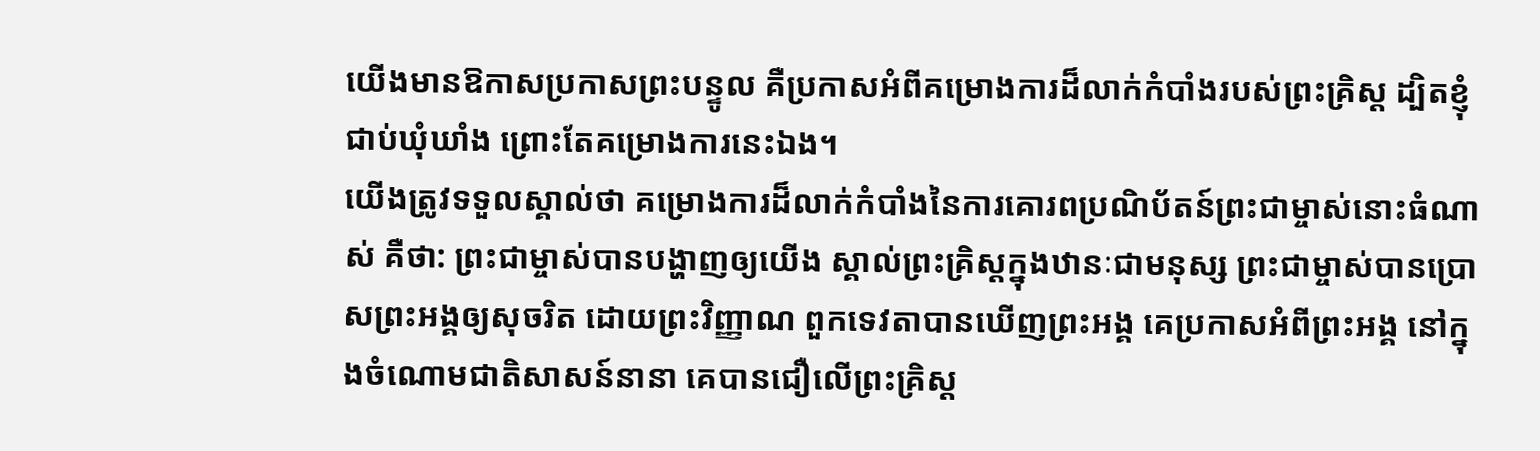យើងមានឱកាសប្រកាសព្រះបន្ទូល គឺប្រកាសអំពីគម្រោងការដ៏លាក់កំបាំងរបស់ព្រះគ្រិស្ត ដ្បិតខ្ញុំជាប់ឃុំឃាំង ព្រោះតែគម្រោងការនេះឯង។
យើងត្រូវទទួលស្គាល់ថា គម្រោងការដ៏លាក់កំបាំងនៃការគោរពប្រណិប័តន៍ព្រះជាម្ចាស់នោះធំណាស់ គឺថា: ព្រះជាម្ចាស់បានបង្ហាញឲ្យយើង ស្គាល់ព្រះគ្រិស្តក្នុងឋានៈជាមនុស្ស ព្រះជាម្ចាស់បានប្រោសព្រះអង្គឲ្យសុចរិត ដោយព្រះវិញ្ញាណ ពួកទេវតាបានឃើញព្រះអង្គ គេប្រកាសអំពីព្រះអង្គ នៅក្នុងចំណោមជាតិសាសន៍នានា គេបានជឿលើព្រះគ្រិស្ត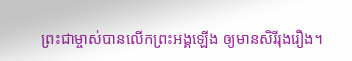ព្រះជាម្ចាស់បានលើកព្រះអង្គឡើង ឲ្យមានសិរីរុងរឿង។